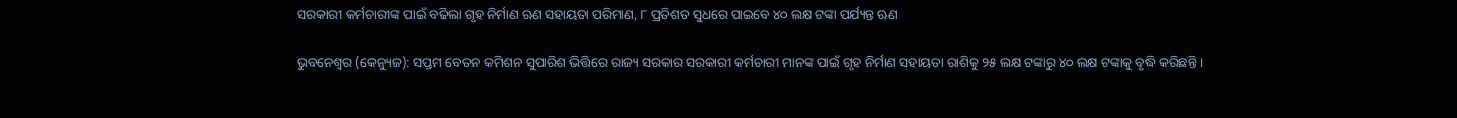ସରକାରୀ କର୍ମଚାରୀଙ୍କ ପାଇଁ ବଢିଲା ଗୃହ ନିର୍ମାଣ ଋଣ ସହାୟତା ପରିମାଣ, ୮ ପ୍ରତିଶତ ସୁଧରେ ପାଇବେ ୪୦ ଲକ୍ଷ ଟଙ୍କା ପର୍ଯ୍ୟନ୍ତ ଋଣ

ଭୁବନେଶ୍ୱର (କେନ୍ୟୁଜ): ସପ୍ତମ ବେତନ କମିଶନ ସୁପାରିଶ ଭିତ୍ତିରେ ରାଜ୍ୟ ସରକାର ସରକାରୀ କର୍ମଚାରୀ ମାନଙ୍କ ପାଇଁ ଗୃହ ନିର୍ମାଣ ସହାୟତା ରାଶିକୁ ୨୫ ଲକ୍ଷ ଟଙ୍କାରୁ ୪୦ ଲକ୍ଷ ଟଙ୍କାକୁ ବୃଦ୍ଧି କରିଛନ୍ତି ।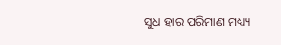ସୁଧ ହାର ପରିମାଣ ମଧ୍ୟ୍ୟ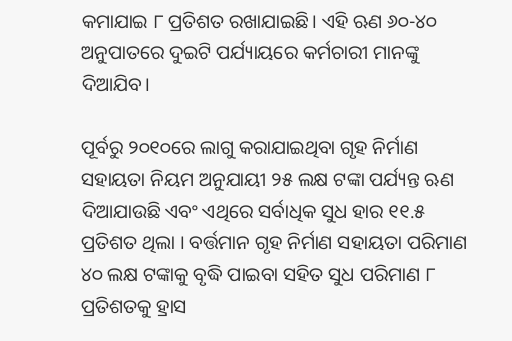କମାଯାଇ ୮ ପ୍ରତିଶତ ରଖାଯାଇଛି। ଏହି ଋଣ ୬୦-୪୦ ଅନୁପାତରେ ଦୁଇଟି ପର୍ଯ୍ୟାୟରେ କର୍ମଚାରୀ ମାନଙ୍କୁ ଦିଆଯିବ।

ପୂର୍ବରୁ ୨୦୧୦ରେ ଲାଗୁ କରାଯାଇଥିବା ଗୃହ ନିର୍ମାଣ ସହାୟତା ନିୟମ ଅନୁଯାୟୀ ୨୫ ଲକ୍ଷ ଟଙ୍କା ପର୍ଯ୍ୟନ୍ତ ଋଣ ଦିଆଯାଉଛି ଏବଂ ଏଥିରେ ସର୍ବାଧିକ ସୁଧ ହାର ୧୧.୫ ପ୍ରତିଶତ ଥିଲା । ବର୍ତ୍ତମାନ ଗୃହ ନିର୍ମାଣ ସହାୟତା ପରିମାଣ ୪୦ ଲକ୍ଷ ଟଙ୍କାକୁ ବୃଦ୍ଧି ପାଇବା ସହିତ ସୁଧ ପରିମାଣ ୮ ପ୍ରତିଶତକୁ ହ୍ରାସ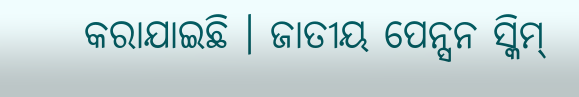କରାଯାଇଛି । ଜାତୀୟ ପେନ୍ସନ ସ୍କିମ୍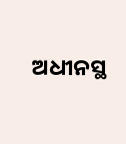ଅଧୀନସ୍ଥ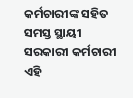କର୍ମଚାରୀଙ୍କ ସହିତ ସମସ୍ତ ସ୍ଥାୟୀ ସରକାରୀ କର୍ମଚାରୀ ଏହି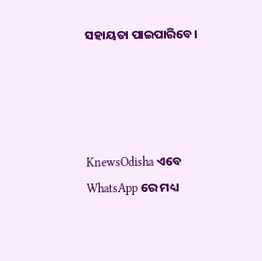ସହାୟତା ପାଇପାରିବେ।




KnewsOdisha ଏବେ WhatsApp ରେ ମଧ୍ୟ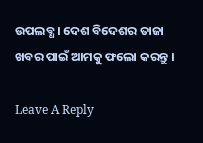ଉପଲବ୍ଧ । ଦେଶ ବିଦେଶର ତାଜା ଖବର ପାଇଁ ଆମକୁ ଫଲୋ କରନ୍ତୁ ।

Leave A Reply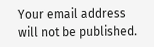Your email address will not be published.